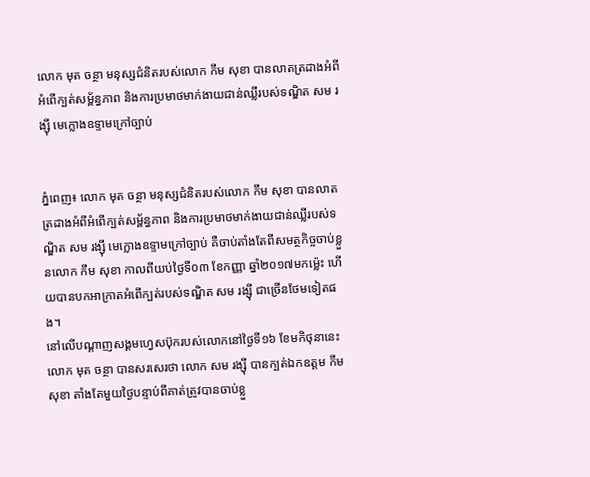លោក មុត ចន្ថា មនុស្សជំនិតរបស់លោក កឹម សុខា បានលាតត្រដាងអំពីអំពើក្បត់សម្ព័ន្ធភាព និងការប្រមាថមាក់ងាយជាន់ឈ្លីរបស់ទណ្ឌិត សម រង្ស៊ី មេក្លោងឧទ្ទាមក្រៅច្បាប់


ភ្នំពេញ៖ លោក មុត ចន្ថា មនុស្សជំនិតរបស់លោក កឹម សុខា បានលាតត្រដាងអំពីអំពើក្បត់សម្ព័ន្ធភាព និងការប្រមាថមាក់ងាយជាន់ឈ្លីរបស់ទណ្ឌិត សម រង្ស៊ី មេក្លោងឧទ្ទាមក្រៅច្បាប់ គឺចាប់តាំងតែពីសមត្ថកិច្ចចាប់ខ្លួនលោក កឹម សុខា កាលពីយប់ថ្ងៃទី០៣ ខែកញ្ញា ឆ្នាំ២០១៧មកម៉្លេះ ហើយបានបកអាក្រាតអំពើក្បត់របស់ទណ្ឌិត សម រង្ស៊ី ជាច្រើនថែមទៀតផង។
នៅលើបណ្តាញសង្គមហ្វេសប៊ុករបស់លោកនៅថ្ងៃទី១៦ ខែមកិថុនានេះ លោក មុត ចន្ថា បានសរសេរថា លោក សម រង្ស៊ី បានក្បត់ឯកឧត្តម កឹម សុខា តាំងតែមួយថ្ងៃបន្ទាប់ពីគាត់ត្រូវបានចាប់ខ្លួ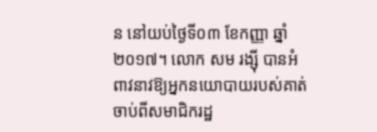ន នៅយប់ថ្ងៃទី០៣ ខែកញ្ញា ឆ្នាំ២០១៧។ លោក សម រង្ស៊ី បានអំពាវនាវឱ្យអ្នកនយោបាយរបស់គាត់ចាប់ពីសមាជិករដ្ឋ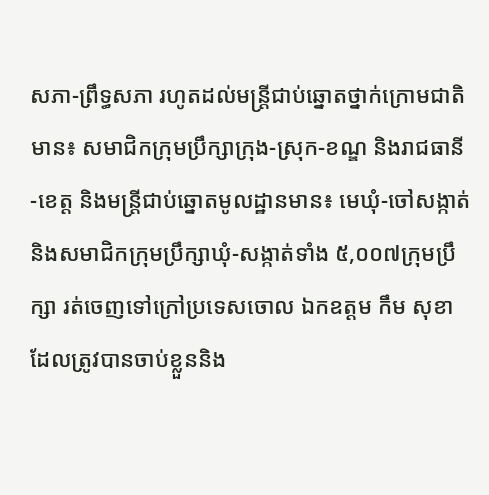សភា-ព្រឹទ្ធសភា រហូតដល់មន្រ្តីជាប់ឆ្នោតថ្នាក់ក្រោមជាតិមាន៖ សមាជិកក្រុមប្រឹក្សាក្រុង-ស្រុក-ខណ្ឌ និងរាជធានី-ខេត្ត និងមន្រ្តីជាប់ឆ្នោតមូលដ្ឋានមាន៖ មេឃុំ-ចៅសង្កាត់ និងសមាជិកក្រុមប្រឹក្សាឃុំ-សង្កាត់ទាំង ៥,០០៧ក្រុមប្រឹក្សា រត់ចេញទៅក្រៅប្រទេសចោល ឯកឧត្តម កឹម សុខា ដែលត្រូវបានចាប់ខ្លួននិង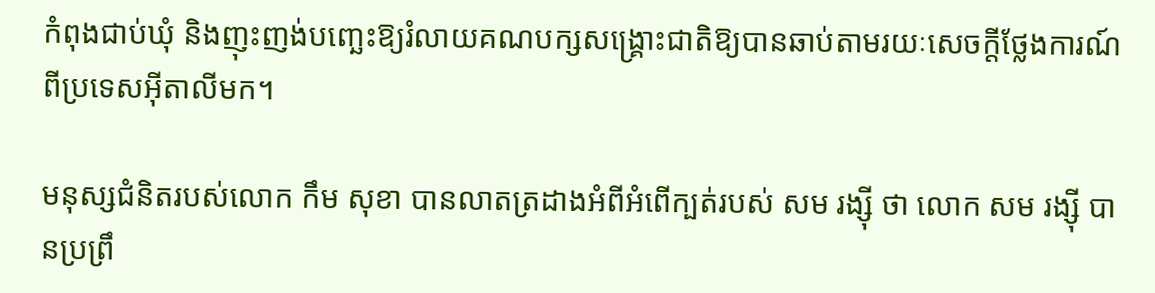កំពុងជាប់ឃុំ និងញុះញង់បញ្ឆេះឱ្យរំលាយគណបក្សសង្រ្គោះជាតិឱ្យបានឆាប់តាមរយៈសេចក្តីថ្លែងការណ៍ពីប្រទេសអ៊ីតាលីមក។

មនុស្សជំនិតរបស់លោក កឹម សុខា បានលាតត្រដាងអំពីអំពើក្បត់របស់ សម រង្ស៊ី ថា លោក សម រង្ស៊ី បានប្រព្រឹ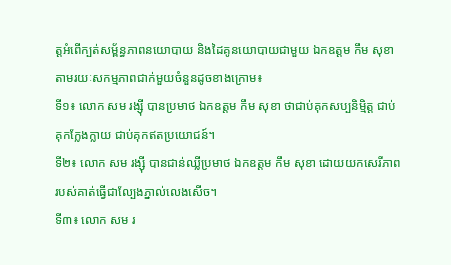ត្តអំពើក្បត់សម្ព័ន្ធភាពនយោបាយ និងដៃគូនយោបាយជាមួយ ឯកឧត្តម កឹម សុខាតាមរយៈសកម្មភាពជាក់មួយចំនួនដូចខាងក្រោម៖
ទី១៖ លោក សម រង្ស៊ី បានប្រមាថ ឯកឧត្តម កឹម សុខា ថាជាប់គុកសប្បនិម្មិត្ត ជាប់គុកក្លែងក្លាយ ជាប់គុកឥតប្រយោជន៍។
ទី២៖ លោក សម រង្ស៊ី បានជាន់ឈ្លីប្រមាថ ឯកឧត្តម កឹម សុខា ដោយយកសេរីភាពរបស់គាត់ធ្វើជាល្បែងភ្នាល់លេងសើច។
ទី៣៖ លោក សម រ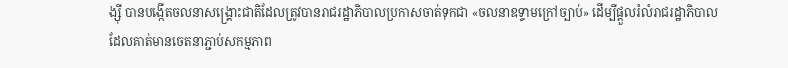ង្ស៊ី បានបង្កើតចលនាសង្រ្គោះជាតិដែលត្រូវបានរាជរដ្ឋាភិបាលប្រកាសចាត់ទុកជា «ចលនាឧទ្ទាមក្រៅច្បាប់» ដើម្បីផ្តួលរំលំរាជរដ្ឋាភិបាល ដែលគាត់មានចេតនាភ្ជាប់សកម្មភាព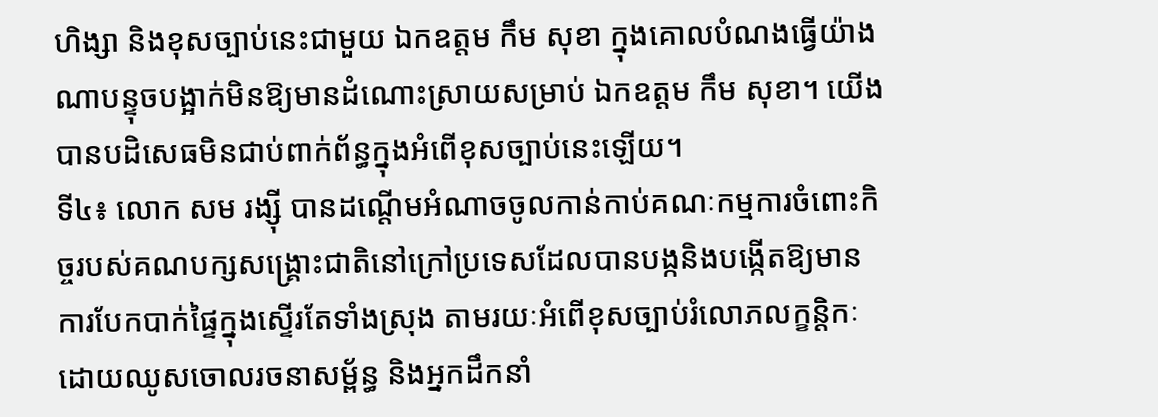ហិង្សា និងខុសច្បាប់នេះជាមួយ ឯកឧត្តម កឹម សុខា ក្នុងគោលបំណងធ្វើយ៉ាងណាបន្ទុចបង្អាក់មិនឱ្យមានដំណោះស្រាយសម្រាប់ ឯកឧត្តម កឹម សុខា។ យើងបានបដិសេធមិនជាប់ពាក់ព័ន្ធក្នុងអំពើខុសច្បាប់នេះឡើយ។
ទី៤៖ លោក សម រង្ស៊ី បានដណ្តើមអំណាចចូលកាន់កាប់គណៈកម្មការចំពោះកិច្ចរបស់គណបក្សសង្រ្គោះជាតិនៅក្រៅប្រទេសដែលបានបង្កនិងបង្កើតឱ្យមានការបែកបាក់ផ្ទៃក្នុងស្ទើរតែទាំងស្រុង តាមរយៈអំពើខុសច្បាប់រំលោភលក្ខន្តិកៈ ដោយឈូសចោលរចនាសម្ព័ន្ធ និងអ្នកដឹកនាំ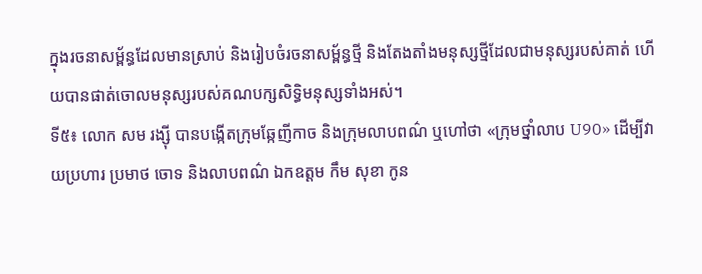ក្នុងរចនាសម្ព័ន្ធដែលមានស្រាប់ និងរៀបចំរចនាសម្ព័ន្ធថ្មី និងតែងតាំងមនុស្សថ្មីដែលជាមនុស្សរបស់គាត់ ហើយបានផាត់ចោលមនុស្សរបស់គណបក្សសិទ្ធិមនុស្សទាំងអស់។
ទី៥៖ លោក សម រង្ស៊ី បានបង្កើតក្រុមឆ្កែញីកាច និងក្រុមលាបពណ៌ ឬហៅថា «ក្រុមថ្នាំលាប U90» ដើម្បីវាយប្រហារ ប្រមាថ ចោទ និងលាបពណ៌ ឯកឧត្តម កឹម សុខា កូន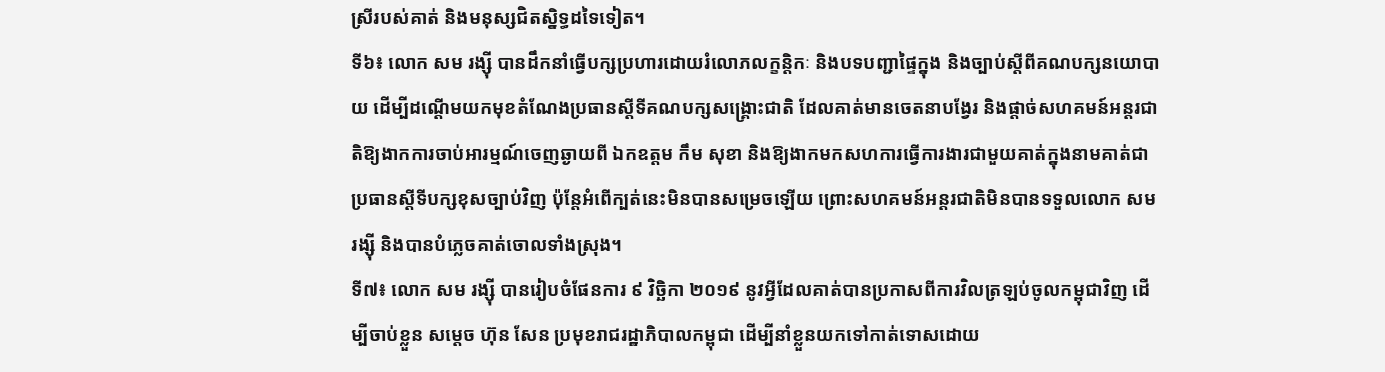ស្រីរបស់គាត់ និងមនុស្សជិតស្និទ្ធដទៃទៀត។
ទី៦៖ លោក សម រង្ស៊ី បានដឹកនាំធ្វើបក្សប្រហារដោយរំលោភលក្ខន្តិកៈ និងបទបញ្ជាផ្ទៃក្នុង និងច្បាប់ស្តីពីគណបក្សនយោបាយ ដើម្បីដណ្តើមយកមុខតំណែងប្រធានស្តីទីគណបក្សសង្រ្គោះជាតិ ដែលគាត់មានចេតនាបង្វែរ និងផ្តាច់សហគមន៍អន្តរជាតិឱ្យងាកការចាប់អារម្មណ៍ចេញឆ្ងាយពី ឯកឧត្តម កឹម សុខា និងឱ្យងាកមកសហការធ្វើការងារជាមួយគាត់ក្នុងនាមគាត់ជាប្រធានស្តីទីបក្សខុសច្បាប់វិញ ប៉ុន្តែអំពើក្បត់នេះមិនបានសម្រេចឡើយ ព្រោះសហគមន៍អន្តរជាតិមិនបានទទួលលោក សម រង្ស៊ី និងបានបំភ្លេចគាត់ចោលទាំងស្រុង។
ទី៧៖ លោក សម រង្ស៊ី បានរៀបចំផែនការ ៩ វិច្ឆិកា ២០១៩ នូវអ្វីដែលគាត់បានប្រកាសពីការវិលត្រឡប់ចូលកម្ពុជាវិញ ដើម្បីចាប់ខ្លួន សម្តេច ហ៊ុន សែន ប្រមុខរាជរដ្ឋាភិបាលកម្ពុជា ដើម្បីនាំខ្លួនយកទៅកាត់ទោសដោយ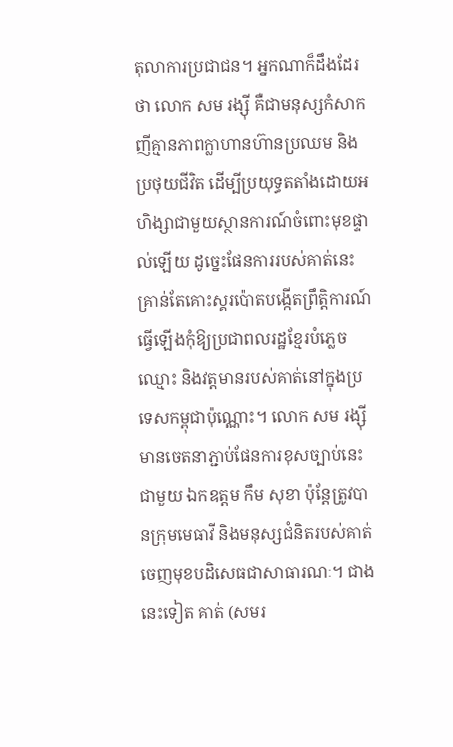តុលាការប្រជាជន។ អ្នកណាក៏ដឹងដែរថា លោក សម រង្ស៊ី គឺជាមនុស្សកំសាកញីគ្មានភាពក្លាហានហ៊ានប្រឈម និងប្រថុយជីវិត ដើម្បីប្រយុទ្ធតតាំងដោយអហិង្សាជាមួយស្ថានការណ៍ចំពោះមុខផ្ទាល់ឡើយ ដូច្នេះផែនការរបស់គាត់នេះគ្រាន់តែគោះស្គរប៉ោតបង្កើតព្រឹត្តិការណ៍ធ្វើឡើងកុំឱ្យប្រជាពលរដ្ឋខ្មែរបំភ្លេចឈ្មោះ និងវត្តមានរបស់គាត់នៅក្នុងប្រទេសកម្ពុជាប៉ុណ្ណោះ។ លោក សម រង្ស៊ី មានចេតនាភ្ជាប់ផែនការខុសច្បាប់នេះជាមួយ ឯកឧត្តម កឹម សុខា ប៉ុន្តែត្រូវបានក្រុមមេធាវី និងមនុស្សជំនិតរបស់គាត់ចេញមុខបដិសេធជាសាធារណៈ។ ជាងនេះទៀត គាត់ (សមរ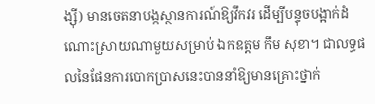ង្ស៊ី) មានចេតនាបង្កស្ថានការណ៍ឱ្យវឹកវរ ដើម្បីបន្ទុចបង្អាក់ដំណោះស្រាយណាមួយសម្រាប់ ឯកឧត្តម កឹម សុខា។ ជាលទ្ធផលនៃផែនការបោកប្រាសនេះបាននាំឱ្យមានគ្រោះថ្នាក់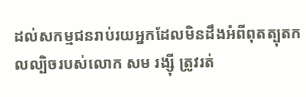ដល់សកម្មជនរាប់រយអ្នកដែលមិនដឹងអំពីពុតត្បុតកលល្បិចរបស់លោក សម រង្ស៊ី ត្រូវរត់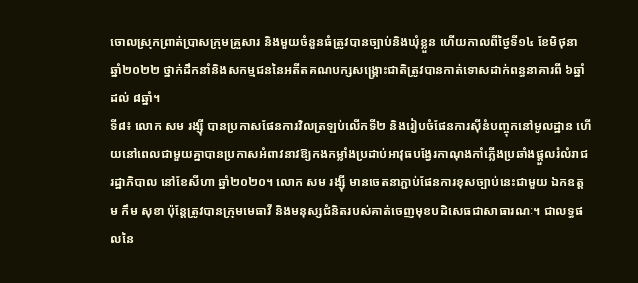ចោលស្រុកព្រាត់ប្រាសក្រុមគ្រួសារ និងមួយចំនួនធំត្រូវបានច្បាប់និងឃុំខ្លួន ហើយកាលពីថ្ងៃទី១៤ ខែមិថុនា ឆ្នាំ២០២២ ថ្នាក់ដឹកនាំនិងសកម្មជននៃអតីតគណបក្សសង្រ្គោះជាតិត្រូវបានកាត់ទោសដាក់ពន្ធនាគារពី ៦ឆ្នាំ ដល់ ៨ឆ្នាំ។
ទី៨៖ លោក សម រង្ស៊ី បានប្រកាសផែនការវិលត្រឡប់លើកទី២ និងរៀបចំផែនការស៊ីនំបញ្ចុកនៅមូលដ្ឋាន ហើយនៅពេលជាមួយគ្នាបានប្រកាសអំពាវនាវឱ្យកងកម្លាំងប្រដាប់អាវុធបង្វែរកាណុងកាំភ្លើងប្រឆាំងផ្តួលរំលំរាជរដ្ឋាភិបាល នៅខែសីហា ឆ្នាំ២០២០។ លោក សម រង្ស៊ី មានចេតនាភ្ជាប់ផែនការខុសច្បាប់នេះជាមួយ ឯកឧត្តម កឹម សុខា ប៉ុន្តែត្រូវបានក្រុមមេធាវី និងមនុស្សជំនិតរបស់គាត់ចេញមុខបដិសេធជាសាធារណៈ។ ជាលទ្ធផលនៃ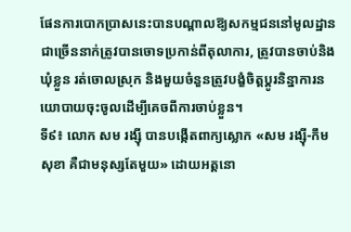ផែនការបោកប្រាសនេះបានបណ្តាលឱ្យសកម្មជននៅមូលដ្ឋានជាច្រើននាក់ត្រូវបានចោទប្រកាន់ពីតុលាការ, ត្រូវបានចាប់និងឃុំខ្លួន រត់ចោលស្រុក និងមួយចំនួនត្រូវបង្ខំចិត្តប្តូរនិន្នាការនយោបាយចុះចូលដើម្បីគេចពីការចាប់ខ្លួន។
ទី៩៖ លោក សម រង្ស៊ី បានបង្កើតពាក្យស្លោក «សម រង្ស៊ី-កឹម សុខា គឺជាមនុស្សតែមួយ» ដោយអត្តនោ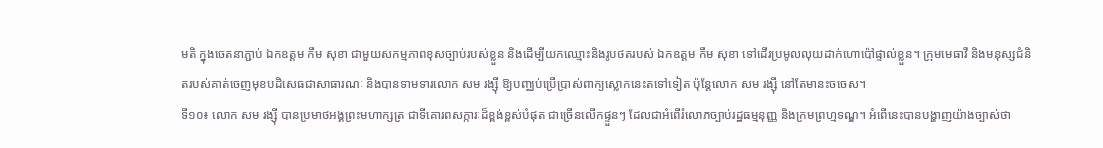មតិ ក្នុងចេតនាភ្ជាប់ ឯកឧត្តម កឹម សុខា ជាមួយសកម្មភាពខុសច្បាប់របស់ខ្លួន និងដើម្បីយកឈ្មោះនិងរូបថតរបស់ ឯកឧត្តម កឹម សុខា ទៅដើរប្រមូលលុយដាក់ហោប៉ៅផ្ទាល់ខ្លួន។ ក្រុមមេធាវី និងមនុស្សជំនិតរបស់គាត់ចេញមុខបដិសេធជាសាធារណៈ និងបានទាមទារលោក សម រង្ស៊ី ឱ្យបញ្ឈប់ប្រើប្រាស់ពាក្យស្លោកនេះតទៅទៀត ប៉ុន្តែលោក សម រង្ស៊ី នៅតែមានះចចេស។
ទី១០៖ លោក សម រង្ស៊ី បានប្រមាថអង្គព្រះមហាក្សត្រ ជាទីគោរពសក្ការៈដ៏ខ្ពង់ខ្ពស់បំផុត ជាច្រើនលើកផ្ទួនៗ ដែលជាអំពើរំលោភច្បាប់រដ្ឋធម្មនុញ្ញ និងក្រមព្រហ្មទណ្ឌ។ អំពើនេះបានបង្ហាញយ៉ាងច្បាស់ថា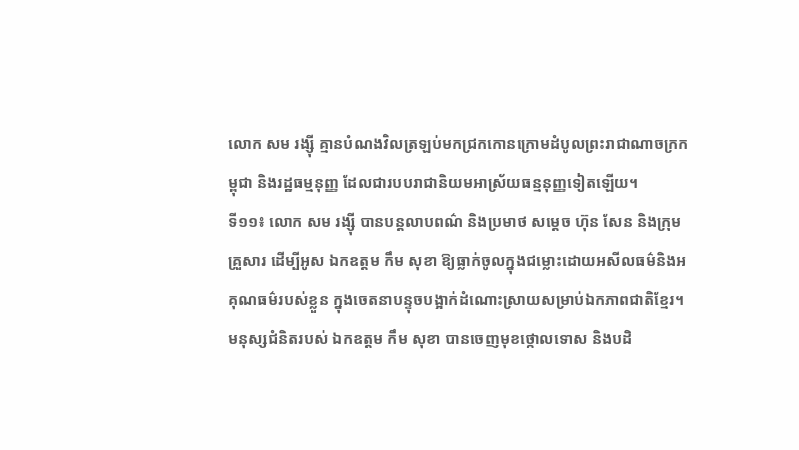លោក សម រង្ស៊ី គ្មានបំណងវិលត្រឡប់មកជ្រកកោនក្រោមដំបូលព្រះរាជាណាចក្រកម្ពុជា និងរដ្ឋធម្មនុញ្ញ ដែលជារបបរាជានិយមអាស្រ័យធន្មនុញ្ញទៀតឡើយ។
ទី១១៖ លោក សម រង្ស៊ី បានបន្តលាបពណ៌ និងប្រមាថ សម្តេច ហ៊ុន សែន និងក្រុមគ្រួសារ ដើម្បីអូស ឯកឧត្តម កឹម សុខា ឱ្យធ្លាក់ចូលក្នុងជម្លោះដោយអសីលធម៌និងអគុណធម៌របស់ខ្លួន ក្នុងចេតនាបន្ទុចបង្អាក់ដំណោះស្រាយសម្រាប់ឯកភាពជាតិខ្មែរ។ មនុស្សជំនិតរបស់ ឯកឧត្តម កឹម សុខា បានចេញមុខថ្កោលទោស និងបដិ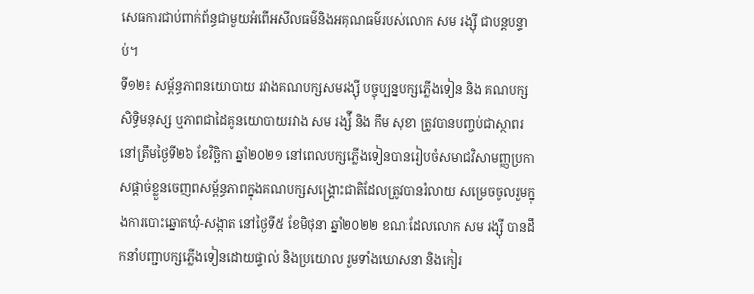សេធការជាប់ពាក់ព័ន្ធជាមួយអំពើអសីលធម៌និងអគុណធម៌របស់លោក សម រង្ស៊ី ជាបន្តបន្ទាប់។
ទី១២៖ សម្ព័ន្ធភាពនយោបាយ រវាងគណបក្សសមរង្ស៊ី បច្ចុប្បន្នបក្សភ្លើងទៀន និង គណបក្សសិទ្ធិមនុស្ស ឬភាពជាដៃគូនយោបាយរវាង សម រង្ស៉ី និង កឹម សុខា ត្រូវបានបញ្ចប់ជាស្ថាពរនៅត្រឹមថ្ងៃទី២៦ ខែវិច្ឆិកា ឆ្នាំ២០២១ នៅពេលបក្សភ្លើងទៀនបានរៀបចំសមាជវិសាមញ្ញប្រកាសផ្តាច់ខ្លួនចេញពសម្ព័ន្ធភាពក្នុងគណបក្សសង្រ្គោះជាតិដែលត្រូវបានរំលាយ សម្រេចចូលរួមក្នុងការបោះឆ្នោតឃុំ-សង្កាត នៅថ្ងៃទី៥ ខែមិថុនា ឆ្នាំ២០២២ ខណៈដែលលោក សម រង្ស៊ី បានដឹកនាំបញ្ជាបក្សភ្លើងទៀនដោយផ្ទាល់ និងប្រយោល រួមទាំងឃោសនា និងកៀរ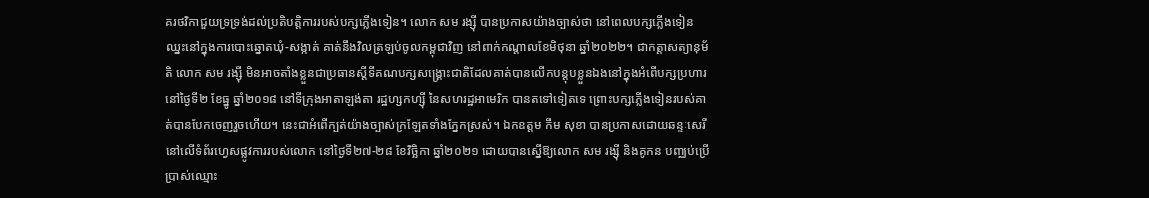គរថវិកាជួយទ្រទ្រង់ដល់ប្រតិបត្តិការរបស់បក្សភ្លើងទៀន។ លោក សម រង្ស៊ី បានប្រកាសយ៉ាងច្បាស់ថា នៅពេលបក្សភ្លើងទៀនឈ្នះនៅក្នុងការបោះឆ្នោតឃុំ-សង្កាត់ គាត់នឹងវិលត្រឡប់ចូលកម្ពុជាវិញ នៅពាក់កណ្តាលខែមិថុនា ឆ្នាំ២០២២។ ជាកត្តាសត្យានុម័តិ លោក សម រង្ស៊ី មិនអាចតាំងខ្លួនជាប្រធានស្តីទីគណបក្សសង្រ្គោះជាតិដែលគាត់បានលើកបន្តុបខ្លួនឯងនៅក្នុងអំពើបក្សប្រហារ នៅថ្ងៃទី២ ខែធ្នូ ឆ្នាំ២០១៨ នៅទីក្រុងអាតាឡង់តា រដ្ឋហ្សកហ្ស៊ី នៃសហរដ្ឋអាមេរិក បានតទៅទៀតទេ ព្រោះបក្សភ្លើងទៀនរបស់គាត់បានបែកចេញរួចហើយ។ នេះជាអំពើក្បត់យ៉ាងច្បាស់ក្រឡែតទាំងភ្នែកស្រស់។ ឯកឧត្តម កឹម សុខា បានប្រកាសដោយឆន្ទៈសេរីនៅលើទំព័រហ្វេសផ្លូវការរបស់លោក នៅថ្ងៃទី២៧-២៨ ខែវិច្ឆិកា ឆ្នាំ២០២១ ដោយបានស្នើឱ្យលោក សម រង្ស៊ី និងគូកន បញ្ឈប់ប្រើប្រាស់ឈ្មោះ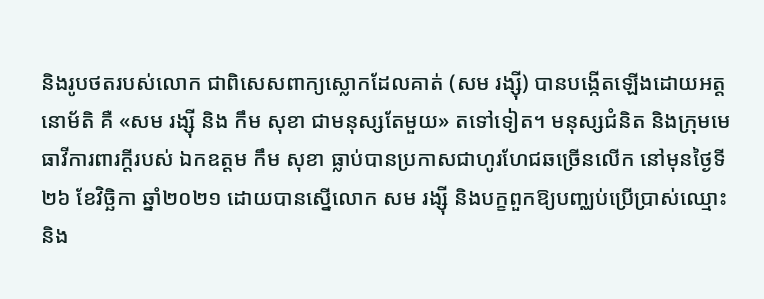និងរូបថតរបស់លោក ជាពិសេសពាក្យស្លោកដែលគាត់ (សម រង្ស៊ី) បានបង្កើតឡើងដោយអត្តនោម័តិ គឺ «សម រង្ស៊ី និង កឹម សុខា ជាមនុស្សតែមួយ» តទៅទៀត។ មនុស្សជំនិត និងក្រុមមេធាវីការពារក្តីរបស់ ឯកឧត្តម កឹម សុខា ធ្លាប់បានប្រកាសជាហូរហែជឆច្រើនលើក នៅមុនថ្ងៃទី២៦ ខែវិច្ឆិកា ឆ្នាំ២០២១ ដោយបានស្នើលោក សម រង្ស៊ី និងបក្ខពួកឱ្យបញ្ឈប់ប្រើប្រាស់ឈ្មោះ និង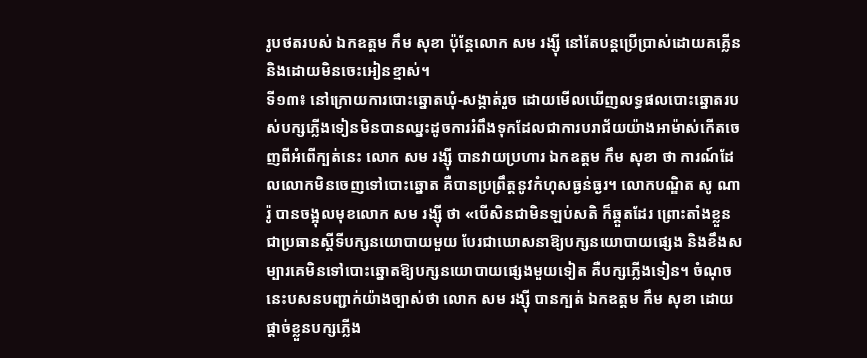រូបថតរបស់ ឯកឧត្តម កឹម សុខា ប៉ុន្តែលោក សម រង្ស៊ី នៅតែបន្តប្រើប្រាស់ដោយគគ្លើន និងដោយមិនចេះអៀនខ្មាស់។
ទី១៣៖ នៅក្រោយការបោះឆ្នោតឃុំ-សង្កាត់រួច ដោយមើលឃើញលទ្ធផលបោះឆ្នោតរបស់បក្សភ្លើងទៀនមិនបានឈ្នះដូចការរំពឹងទុកដែលជាការបរាជ័យយ៉ាងអាម៉ាស់កើតចេញពីអំពើក្បត់នេះ លោក សម រង្ស៊ី បានវាយប្រហារ ឯកឧត្តម កឹម សុខា ថា ការណ៍ដែលលោកមិនចេញទៅបោះឆ្នោត គឺបានប្រព្រឹត្តនូវកំហុសធ្ងន់ធ្ងរ។ លោកបណ្ឌិត សូ ណារ៉ូ បានចង្អុលមុខលោក សម រង្ស៊ី ថា «បើសិនជាមិនឡប់សតិ ក៏ឆ្គួតដែរ ព្រោះតាំងខ្លួនជាប្រធានស្តីទីបក្សនយោបាយមួយ បែរជាឃោសនាឱ្យបក្សនយោបាយផ្សេង និងខឹងសម្បារគេមិនទៅបោះឆ្នោតឱ្យបក្សនយោបាយផ្សេងមួយទៀត គឺបក្សភ្លើងទៀន។ ចំណុចនេះបសនបញ្ជាក់យ៉ាងច្បាស់ថា លោក សម រង្ស៊ី បានក្បត់ ឯកឧត្តម កឹម សុខា ដោយផ្តាច់ខ្លួនបក្សភ្លើង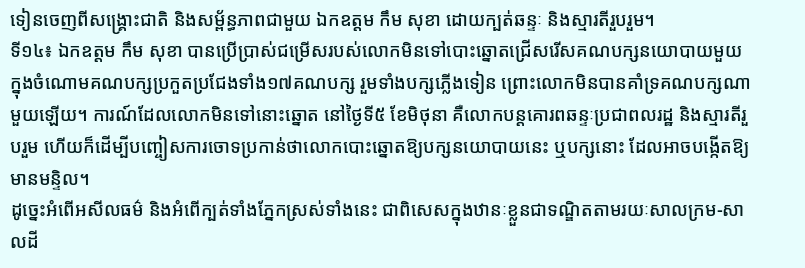ទៀនចេញពីសង្រ្គោះជាតិ និងសម្ព័ន្ធភាពជាមួយ ឯកឧត្តម កឹម សុខា ដោយក្បត់ឆន្ទៈ និងស្មារតីរួបរួម។
ទី១៤៖ ឯកឧត្តម កឹម សុខា បានប្រើប្រាស់ជម្រើសរបស់លោកមិនទៅបោះឆ្នោតជ្រើសរើសគណបក្សនយោបាយមួយក្នុងចំណោមគណបក្សប្រកួតប្រជែងទាំង១៧គណបក្ស រួមទាំងបក្សភ្លើងទៀន ព្រោះលោកមិនបានគាំទ្រគណបក្សណាមួយឡើយ។ ការណ៍ដែលលោកមិនទៅនោះឆ្នោត នៅថ្ងៃទី៥ ខែមិថុនា គឺលោកបន្តគោរពឆន្ទៈប្រជាពលរដ្ឋ និងស្មារតីរួបរួម ហើយក៏ដើម្បីបញ្ចៀសការចោទប្រកាន់ថាលោកបោះឆ្នោតឱ្យបក្សនយោបាយនេះ ឬបក្សនោះ ដែលអាចបង្កើតឱ្យមានមន្ទិល។
ដូច្នេះអំពើអសីលធម៌ និងអំពើក្បត់ទាំងភ្នែកស្រស់ទាំងនេះ ជាពិសេសក្នុងឋានៈខ្លួនជាទណ្ឌិតតាមរយៈសាលក្រម-សាលដី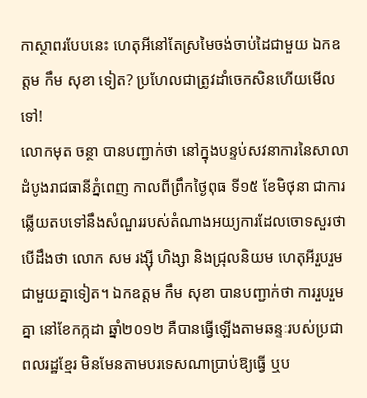កាស្ថាពរបែបនេះ ហេតុអីនៅតែស្រមៃចង់ចាប់ដៃជាមួយ ឯកឧត្តម កឹម សុខា ទៀត? ប្រហែលជាត្រូវដាំចេកសិនហើយមើលទៅ!
លោកមុត ចន្ថា បានបញ្ជាក់ថា នៅក្នុងបន្ទប់សវនាការនៃសាលាដំបូងរាជធានីភ្នំពេញ កាលពីព្រឹកថ្ងៃពុធ ទី១៥ ខែមិថុនា ជាការឆ្លើយតបទៅនឹងសំណួររបស់តំណាងអយ្យការដែលចោទសួរថា បើដឹងថា លោក សម រង្ស៊ី ហិង្សា និងជ្រុលនិយម ហេតុអីរួបរួមជាមួយគ្នាទៀត។ ឯកឧត្តម កឹម សុខា បានបញ្ជាក់ថា ការរួបរួមគ្នា នៅខែកក្កដា ឆ្នាំ២០១២ គឺបានធ្វើឡើងតាមឆន្ទៈរបស់ប្រជាពលរដ្ឋខ្មែរ មិនមែនតាមបរទេសណាប្រាប់ឱ្យធ្វើ ឬប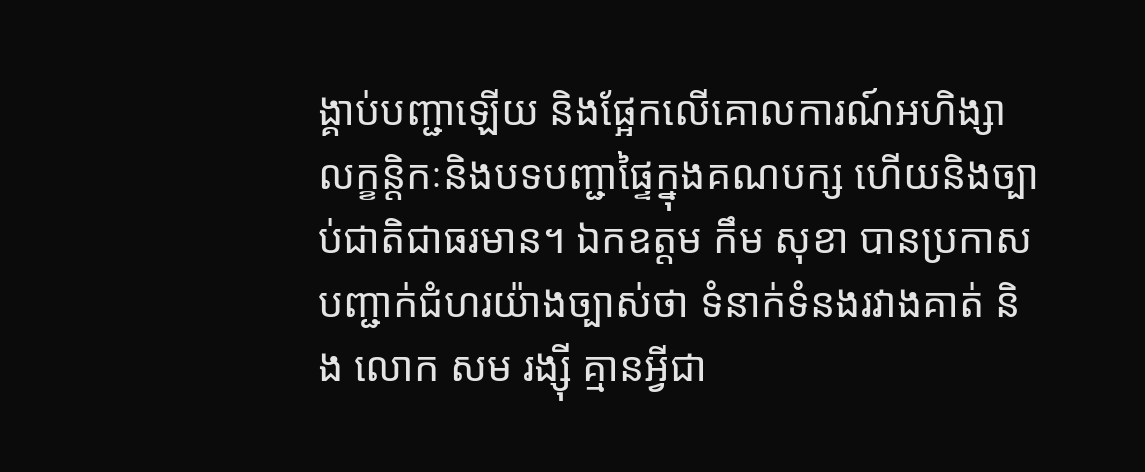ង្គាប់បញ្ជាឡើយ និងផ្អែកលើគោលការណ៍អហិង្សា លក្ខន្តិកៈនិងបទបញ្ជាផ្ទៃក្នុងគណបក្ស ហើយនិងច្បាប់ជាតិជាធរមាន។ ឯកឧត្តម កឹម សុខា បានប្រកាសបញ្ជាក់ជំហរយ៉ាងច្បាស់ថា ទំនាក់ទំនងរវាងគាត់ និង លោក សម រង្ស៊ី គ្មានអ្វីជា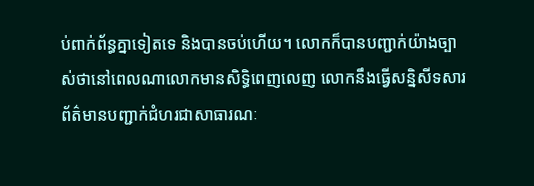ប់ពាក់ព័ន្ធគ្នាទៀតទេ និងបានចប់ហើយ។ លោកក៏បានបញ្ជាក់យ៉ាងច្បាស់ថានៅពេលណាលោកមានសិទ្ធិពេញលេញ លោកនឹងធ្វើសន្និសីទសារព័ត៌មានបញ្ជាក់ជំហរជាសាធារណៈ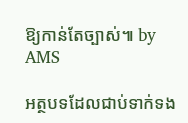ឱ្យកាន់តែច្បាស់៕ by AMS

អត្ថបទដែលជាប់ទាក់ទង